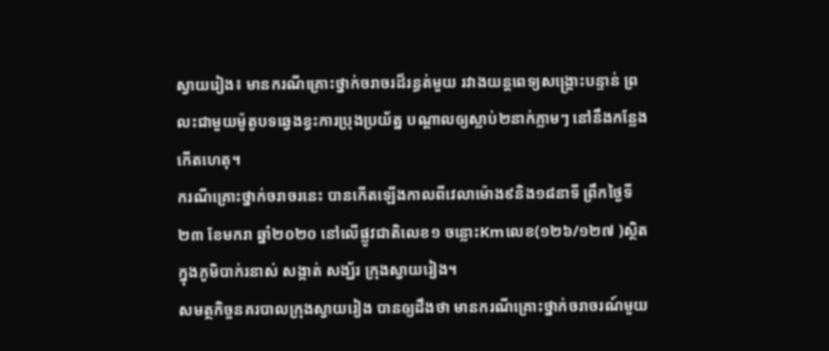ស្វាយរៀង៖ មានករណីគ្រោះថ្នាក់ចរាចរដ៏រន្ធត់មួយ រវាងយន្តពេទ្យសង្គ្រោះបន្ទាន់ ព្រលះជាមួយម៉ូតូបទឆ្វេងខ្វះការប្រុងប្រយ័ត្ន បណ្តាលឲ្យស្លាប់២នាក់ភ្លាមៗ នៅនឹងកន្លែងកើតហេតុ។
ករណីគ្រោះថ្នាក់ចរាចរនេះ បានកើតឡើងកាលពីវេលាម៉ោង៩និង១៨នាទី ព្រឹកថ្ងៃទី២៣ ខែមករា ឆ្នាំ២០២០ នៅលើផ្លូវជាតិលេខ១ ចន្លោះKmលេខ(១២៦/១២៧ )ស្ថិតក្នុងភូមិបាក់រនាស់ សង្កាត់ សង្ឃ័រ ក្រុងស្វាយរៀង។
សមត្ថកិច្ចនគរបាលក្រុងស្វាយរៀង បានឲ្យដឹងថា មានករណីគ្រោះថ្នាក់ចរាចរណ៍មួយ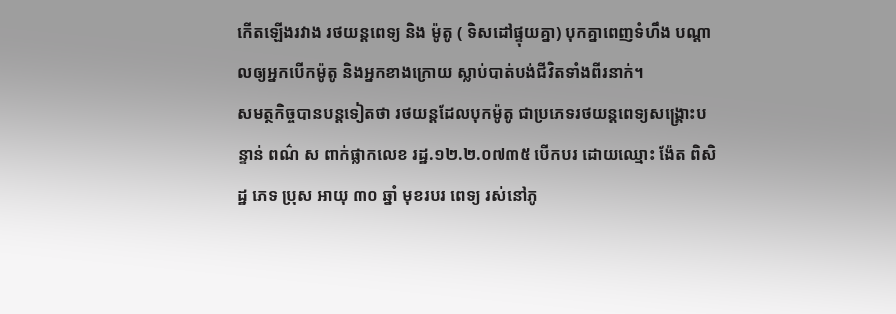កើតឡើងរវាង រថយន្ដពេទ្យ និង ម៉ូតូ ( ទិសដៅផ្ទុយគ្នា) បុកគ្នាពេញទំហឹង បណ្តាលឲ្យអ្នកបើកម៉ូតូ និងអ្នកខាងក្រោយ ស្លាប់បាត់បង់ជីវិតទាំងពីរនាក់។
សមត្ថកិច្ចបានបន្តទៀតថា រថយន្តដែលបុកម៉ូតូ ជាប្រភេទរថយន្តពេទ្យសង្គ្រោះបន្ទាន់ ពណ៌ ស ពាក់ផ្លាកលេខ រដ្ឋ.១២.២.០៧៣៥ បើកបរ ដោយឈ្មោះ ង៉ែត ពិសិដ្ឋ ភេទ ប្រុស អាយុ ៣០ ឆ្នាំ មុខរបរ ពេទ្យ រស់នៅភូ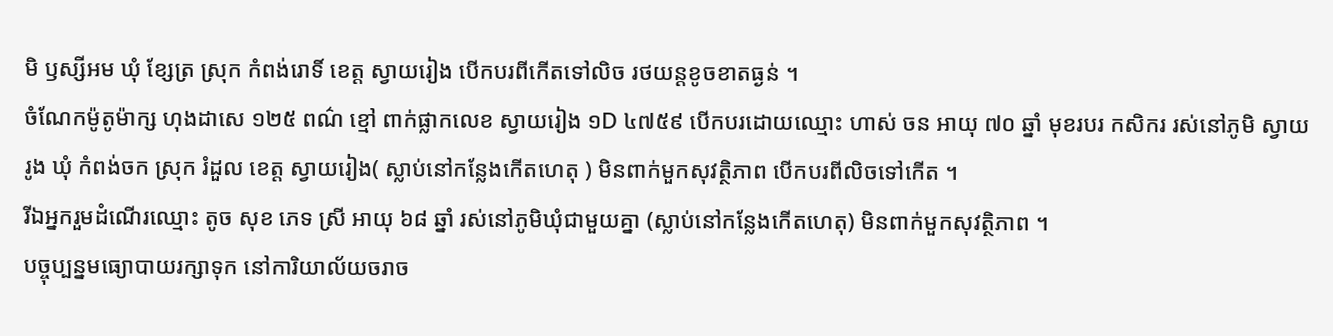មិ ឫស្សីអម ឃុំ ខ្សែត្រ ស្រុក កំពង់រោទិ៍ ខេត្ត ស្វាយរៀង បើកបរពីកើតទៅលិច រថយន្ដខូចខាតធ្ងន់ ។
ចំណែកម៉ូតូម៉ាក្ស ហុងដាសេ ១២៥ ពណ៌ ខ្មៅ ពាក់ផ្លាកលេខ ស្វាយរៀង ១D ៤៧៥៩ បើកបរដោយឈ្មោះ ហាស់ ចន អាយុ ៧០ ឆ្នាំ មុខរបរ កសិករ រស់នៅភូមិ ស្វាយរូង ឃុំ កំពង់ចក ស្រុក រំដួល ខេត្ត ស្វាយរៀង( ស្លាប់នៅកន្លែងកើតហេតុ ) មិនពាក់មួកសុវត្ថិភាព បើកបរពីលិចទៅកើត ។
រីឯអ្នករួមដំណើរឈ្មោះ តូច សុខ ភេទ ស្រី អាយុ ៦៨ ឆ្នាំ រស់នៅភូមិឃុំជាមួយគ្នា (ស្លាប់នៅកន្លែងកើតហេតុ) មិនពាក់មួកសុវត្ថិភាព ។
បច្ចុប្បន្នមធ្យោបាយរក្សាទុក នៅការិយាល័យចរាច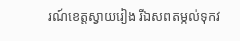រណ៍ខេត្តស្វាយរៀង រីឯសពតម្កល់ទុកវ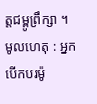ត្តជម្ពូព្រឹក្សា ។ មូលហេតុ : អ្នកបើកបរម៉ូ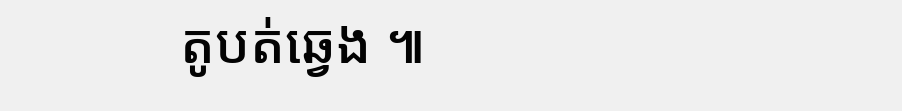តូបត់ឆ្វេង ៕